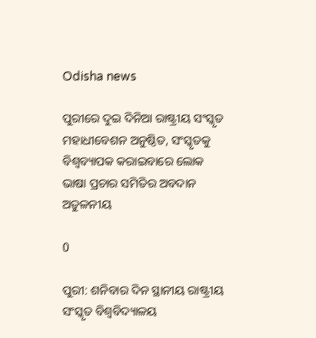Odisha news

ପୁରୀରେ ଦୁଇ ଦିନିଆ ରାଷ୍ଟ୍ରୀୟ ସଂସ୍କୃତ ମହାଧୀବେଶନ ଅନୁଷ୍ଠିତ, ସଂସ୍କୃତକୁ ବିଶ୍ବବ୍ୟାପକ କରାଇବାରେ ଲୋକ ଭାଷା ପ୍ରଚାର ସମିତିର ଅବଦାନ ଅତୁଳନୀୟ

0

ପୁରୀ: ଶନିବାର ଦିନ ସ୍ଥାନୀୟ ରାଷ୍ଟ୍ରୀୟ ସଂସ୍କୃତ ବିଶ୍ଵବିଦ୍ୟାଳୟ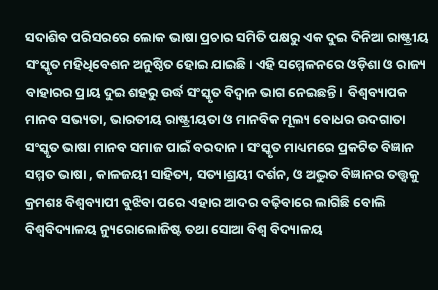ସଦାଶିବ ପରିସରରେ ଲୋକ ଭାଷା ପ୍ରଚାର ସମିତି ପକ୍ଷରୁ ଏକ ଦୁଇ ଦିନିଆ ରାଷ୍ଟ୍ରୀୟ ସଂସ୍କୃତ ମହିଧିବେଶନ ଅନୁଷ୍ଠିତ ହୋଇ ଯାଇଛି। ଏହି ସମ୍ମେଳନରେ ଓଡ଼ିଶା ଓ ରାଜ୍ୟ ବାହାରର ପ୍ରାୟ ଦୁଇ ଶହରୁ ଉର୍ଦ୍ଧ ସଂସ୍କୃତ ବିଦ୍ୱାନ ଭାଗ ନେଇଛନ୍ତି।  ବିଶ୍ବବ୍ୟାପକ ମାନବ ସଭ୍ୟତା, ଭାରତୀୟ ରାଷ୍ଟ୍ରୀୟତା ଓ ମାନବିକ ମୂଲ୍ୟ ବୋଧର ଉଦଗାତା ସଂସ୍କୃତ ଭାଷା ମାନବ ସମାଜ ପାଇଁ ବରଦାନ। ସଂସ୍କୃତ ମାଧ୍ୟମରେ ପ୍ରକଟିତ ବିଜ୍ଞାନ ସମ୍ମତ ଭାଷା , କାଳଜୟୀ ସାହିତ୍ୟ, ସତ୍ୟାଶ୍ରୟୀ ଦର୍ଶନ, ଓ ଅଦ୍ଭୁତ ବିଜ୍ଞାନର ତତ୍ତ୍ଵକୁ କ୍ରମଶଃ ବିଶ୍ବବ୍ୟାପୀ ବୁଝିବା ପରେ ଏହାର ଆଦର ବଢ଼ିବାରେ ଲାଗିଛି ବୋଲି ବିଶ୍ବବିଦ୍ୟାଳୟ ନ୍ୟୁରୋଲୋଜିଷ୍ଟ ତଥା ସୋଆ ବିଶ୍ଵ ବିଦ୍ୟାଳୟ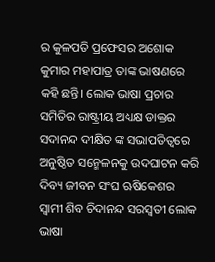ର କୁଳପତି ପ୍ରଫେସର ଅଶୋକ କୁମାର ମହାପାତ୍ର ତାଙ୍କ ଭାଷଣରେ କହି ଛନ୍ତି। ଲୋକ ଭାଷା ପ୍ରଚାର ସମିତିର ରାଷ୍ଟ୍ରୀୟ ଅଧ୍ୟକ୍ଷ ଡାକ୍ତର ସଦାନନ୍ଦ ଦୀକ୍ଷିତ ଙ୍କ ସଭାପତିତ୍ବରେ ଅନୁଷ୍ଠିତ ସନ୍ମେଳନକୁ ଉଦଘାଟନ କରି ଦିବ୍ୟ ଜୀବନ ସଂଘ ଋଷିକେଶର ସ୍ବାମୀ ଶିବ ଚିଦାନନ୍ଦ ସରସ୍ୱତୀ ଲୋକ ଭାଷା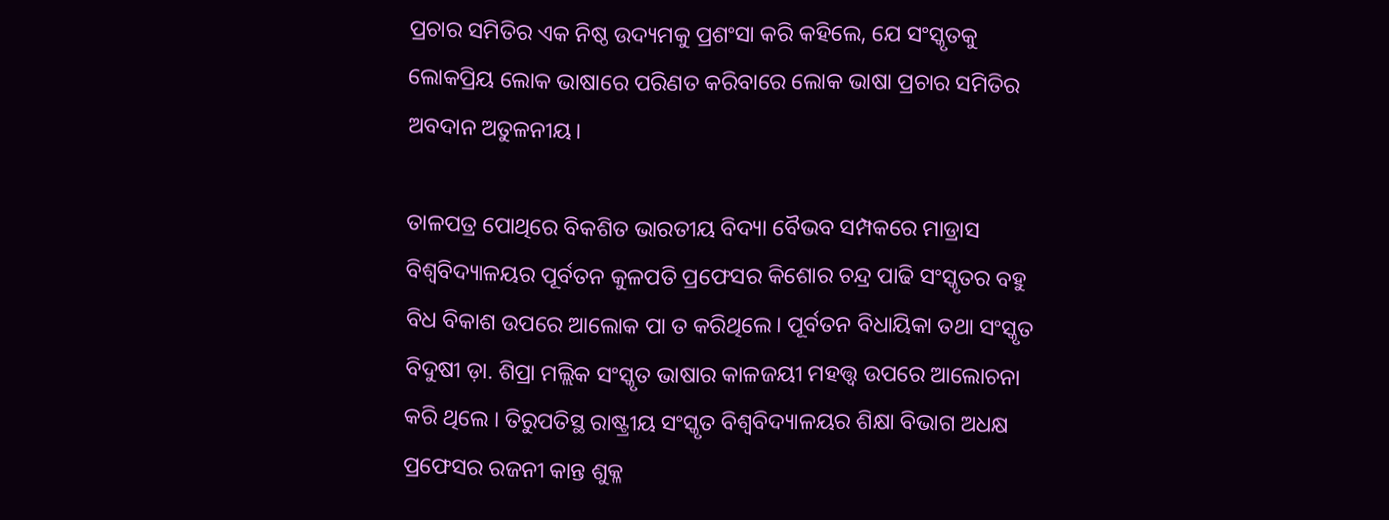ପ୍ରଚାର ସମିତିର ଏକ ନିଷ୍ଠ ଉଦ୍ୟମକୁ ପ୍ରଶଂସା କରି କହିଲେ, ଯେ ସଂସ୍କୃତକୁ ଲୋକପ୍ରିୟ ଲୋକ ଭାଷାରେ ପରିଣତ କରିବାରେ ଲୋକ ଭାଷା ପ୍ରଚାର ସମିତିର ଅବଦାନ ଅତୁଳନୀୟ।

ତାଳପତ୍ର ପୋଥିରେ ବିକଶିତ ଭାରତୀୟ ବିଦ୍ୟା ବୈଭବ ସମ୍ପକରେ ମାଡ୍ରାସ ବିଶ୍ଵବିଦ୍ୟାଳୟର ପୂର୍ବତନ କୁଳପତି ପ୍ରଫେସର କିଶୋର ଚନ୍ଦ୍ର ପାଢି ସଂସ୍କୃତର ବହୁ ବିଧ ବିକାଶ ଉପରେ ଆଲୋକ ପା ତ କରିଥିଲେ। ପୂର୍ବତନ ବିଧାୟିକା ତଥା ସଂସ୍କୃତ ବିଦୁଷୀ ଡ଼ା. ଶିପ୍ରା ମଲ୍ଲିକ ସଂସ୍କୃତ ଭାଷାର କାଳଜୟୀ ମହତ୍ତ୍ଵ ଉପରେ ଆଲୋଚନା କରି ଥିଲେ । ତିରୁପତିସ୍ଥ ରାଷ୍ଟ୍ରୀୟ ସଂସ୍କୃତ ବିଶ୍ବବିଦ୍ୟାଳୟର ଶିକ୍ଷା ବିଭାଗ ଅଧକ୍ଷ ପ୍ରଫେସର ରଜନୀ କାନ୍ତ ଶୁକ୍ଳ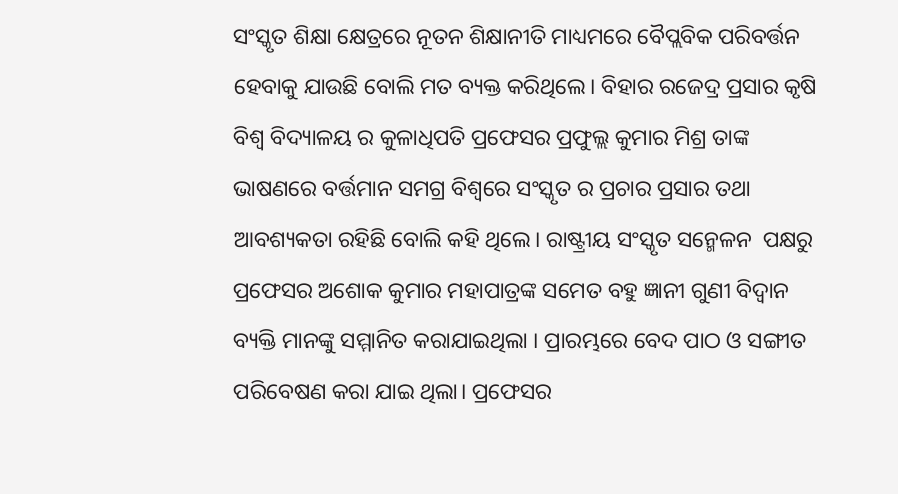ସଂସ୍କୃତ ଶିକ୍ଷା କ୍ଷେତ୍ରରେ ନୂତନ ଶିକ୍ଷାନୀତି ମାଧ୍ୟମରେ ବୈପ୍ଲବିକ ପରିବର୍ତ୍ତନ ହେବାକୁ ଯାଉଛି ବୋଲି ମତ ବ୍ୟକ୍ତ କରିଥିଲେ। ବିହାର ରଜେଦ୍ର ପ୍ରସାର କୃଷି ବିଶ୍ଵ ବିଦ୍ୟାଳୟ ର କୁଳାଧିପତି ପ୍ରଫେସର ପ୍ରଫୁଲ୍ଲ କୁମାର ମିଶ୍ର ତାଙ୍କ ଭାଷଣରେ ବର୍ତ୍ତମାନ ସମଗ୍ର ବିଶ୍ବରେ ସଂସ୍କୃତ ର ପ୍ରଚାର ପ୍ରସାର ତଥା ଆବଶ୍ୟକତା ରହିଛି ବୋଲି କହି ଥିଲେ। ରାଷ୍ଟ୍ରୀୟ ସଂସ୍କୃତ ସନ୍ମେଳନ  ପକ୍ଷରୁ ପ୍ରଫେସର ଅଶୋକ କୁମାର ମହାପାତ୍ରଙ୍କ ସମେତ ବହୁ ଜ୍ଞାନୀ ଗୁଣୀ ବିଦ୍ୱାନ ବ୍ୟକ୍ତି ମାନଙ୍କୁ ସମ୍ମାନିତ କରାଯାଇଥିଲା । ପ୍ରାରମ୍ଭରେ ବେଦ ପାଠ ଓ ସଙ୍ଗୀତ ପରିବେଷଣ କରା ଯାଇ ଥିଲା। ପ୍ରଫେସର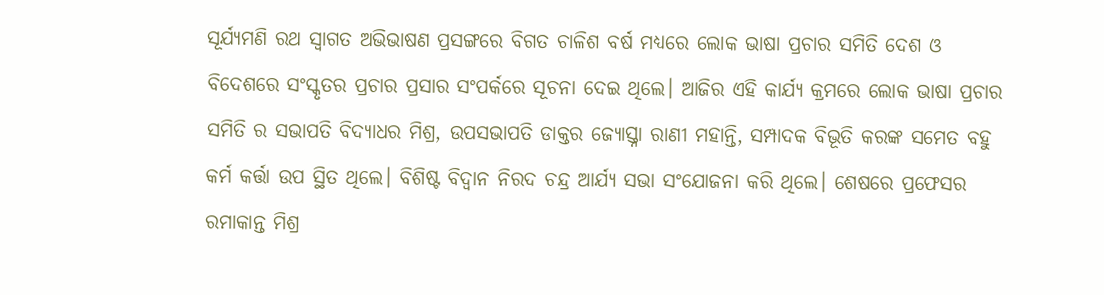ସୂର୍ଯ୍ୟମଣି ରଥ ସ୍ବାଗତ ଅଭିଭାଷଣ ପ୍ରସଙ୍ଗରେ ବିଗତ ଚାଳିଶ ବର୍ଷ ମଧ୍ୟରେ ଲୋକ ଭାଷା ପ୍ରଚାର ସମିତି ଦେଶ ଓ ବିଦେଶରେ ସଂସ୍କୃତର ପ୍ରଚାର ପ୍ରସାର ସଂପର୍କରେ ସୂଚନା ଦେଇ ଥିଲେ। ଆଜିର ଏହି କାର୍ଯ୍ୟ କ୍ରମରେ ଲୋକ ଭାଷା ପ୍ରଚାର ସମିତି ର ସଭାପତି ବିଦ୍ୟାଧର ମିଶ୍ର, ଉପସଭାପତି ଡାକ୍ତର ଜ୍ୟୋସ୍ତ୍ନା ରାଣୀ ମହାନ୍ତି, ସମ୍ପାଦକ ବିଭୂତି କରଙ୍କ ସମେତ ବହୁ କର୍ମ କର୍ତ୍ତା ଉପ ସ୍ଥିତ ଥିଲେ। ବିଶିଷ୍ଟ ବିଦ୍ୱାନ ନିରଦ ଚନ୍ଦ୍ର ଆର୍ଯ୍ୟ ସଭା ସଂଯୋଜନା କରି ଥିଲେ। ଶେଷରେ ପ୍ରଫେସର ରମାକାନ୍ତ ମିଶ୍ର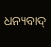ଧନ୍ୟବାଦ୍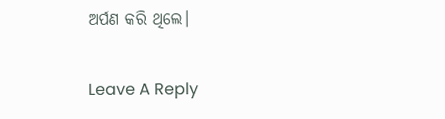ଅର୍ପଣ କରି ଥିଲେ।

Leave A Reply